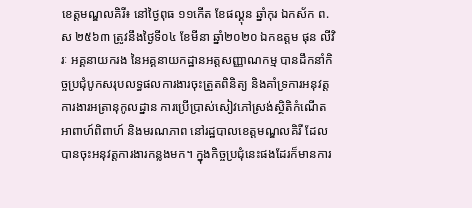ខេត្តមណ្ឌលគិរី៖ នៅថ្ងៃពុធ ១១កើត ខែផល្គុន ឆ្នាំកុរ ឯកស័ក ព.ស ២៥៦៣ ត្រូវនឹងថ្ងៃទី០៤ ខែមីនា ឆ្នាំ២០២០ ឯកឧត្តម ផុន លីវិរៈ អគ្គនាយករង នៃអគ្គនាយកដ្ឋានអត្តសញ្ញាណកម្ម បានដឹកនាំកិច្ចប្រជុំបូកសរុបលទ្ធផលការងារចុះត្រួតពិនិត្យ និងគាំទ្រការអនុវត្តការងារអត្រានុកូលដ្នាន ការប្រើប្រាស់សៀវភៅស្រង់ស្ថិតិកំណើត អាពាហ៍ពិពាហ៍ និងមរណភាព នៅរដ្ឋបាលខេត្តមណ្ឌលគិរី ដែលបានចុះអនុវត្តការងារកន្លងមក។ ក្នុងកិច្ចប្រជុំនេះផងដែរក៏មានការ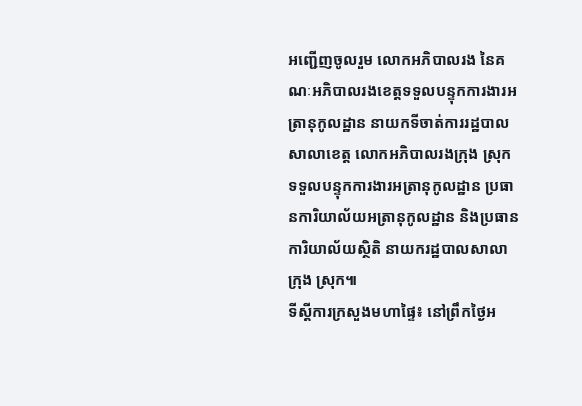អញ្ជើញចូលរួម លោកអភិបាលរង នៃគណៈអភិបាលរងខេត្តទទួលបន្ទុកការងារអត្រានុកូលដ្ឋាន នាយកទីចាត់ការរដ្ឋបាលសាលាខេត្ត លោកអភិបាលរងក្រុង ស្រុក ទទួលបន្ទុកការងារអត្រានុកូលដ្ឋាន ប្រធានការិយាល័យអត្រានុកូលដ្ឋាន និងប្រធានការិយាល័យស្ថិតិ នាយករដ្ឋបាលសាលាក្រុង ស្រុក៕
ទីស្តីការក្រសួងមហាផ្ទៃ៖ នៅព្រឹកថ្ងៃអ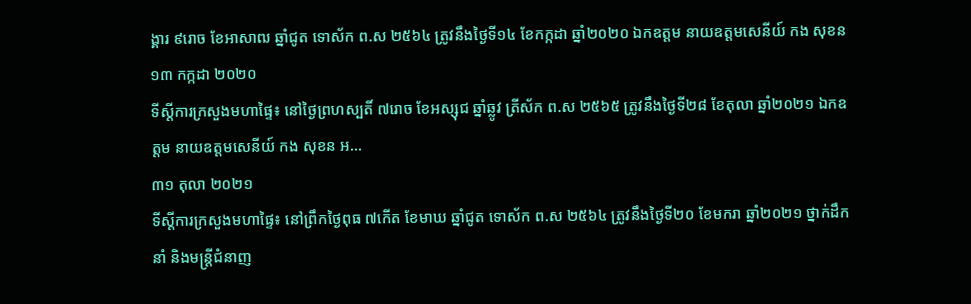ង្គារ ៩រោច ខែអាសាឍ ឆ្នាំជូត ទោស័ក ព.ស ២៥៦៤ ត្រូវនឹងថ្ងៃទី១៤ ខែកក្កដា ឆ្នាំ២០២០ ឯកឧត្តម នាយឧត្តមសេនីយ៍ កង សុខន
១៣ កក្កដា ២០២០
ទីស្ដីការក្រសួងមហាផ្ទៃ៖ នៅថ្ងៃព្រហស្បតិ៍ ៧រោច ខែអស្សុជ ឆ្នាំឆ្លូវ ត្រីស័ក ព.ស ២៥៦៥ ត្រូវនឹងថ្ងៃទី២៨ ខែតុលា ឆ្នាំ២០២១ ឯកឧត្តម នាយឧត្តមសេនីយ៍ កង សុខន អ...
៣១ តុលា ២០២១
ទីស្តីការក្រសួងមហាផ្ទៃ៖ នៅព្រឹកថ្ងៃពុធ ៧កើត ខែមាឃ ឆ្នាំជូត ទោស័ក ព.ស ២៥៦៤ ត្រូវនឹងថ្ងៃទី២០ ខែមករា ឆ្នាំ២០២១ ថ្នាក់ដឹកនាំ និងមន្រ្តីជំនាញ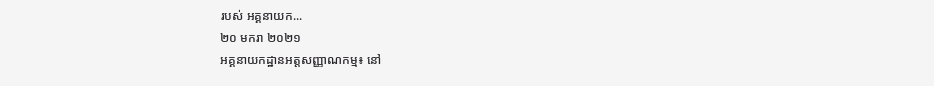របស់ អគ្គនាយក...
២០ មករា ២០២១
អគ្គនាយកដ្ឋានអត្តសញ្ញាណកម្ម៖ នៅ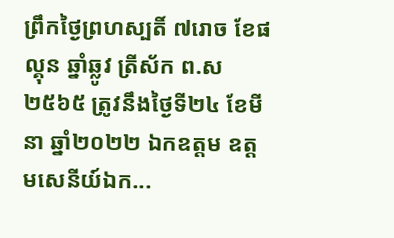ព្រឹកថ្ងៃព្រហស្បតិ៍ ៧រោច ខែផល្គុន ឆ្នាំឆ្លូវ ត្រីស័ក ព.ស ២៥៦៥ ត្រូវនឹងថ្ងៃទី២៤ ខែមីនា ឆ្នាំ២០២២ ឯកឧត្តម ឧត្តមសេនីយ៍ឯក...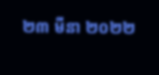២៣ មីនា ២០២២